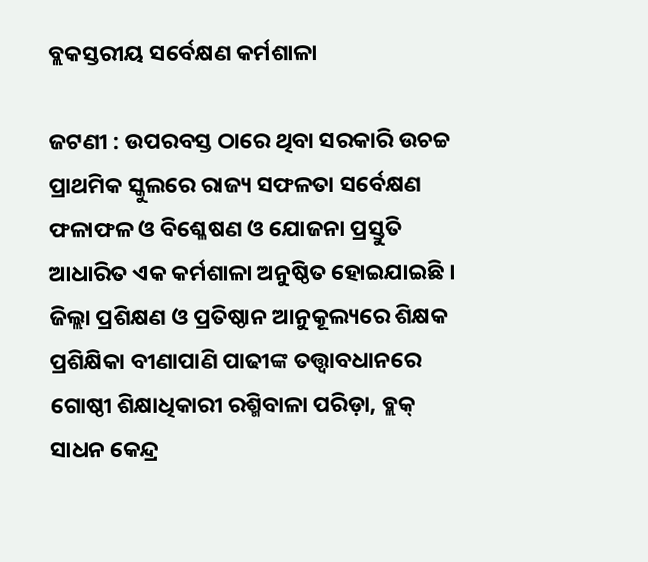ବ୍ଲକସ୍ତରୀୟ ସର୍ବେକ୍ଷଣ କର୍ମଶାଳା

ଜଟଣୀ : ଉପରବସ୍ତ ଠାରେ ଥିବା ସରକାରି ଉଚଚ୍ଚ ପ୍ରାଥମିକ ସ୍କୁଲରେ ରାଜ୍ୟ ସଫଳତା ସର୍ବେକ୍ଷଣ ଫଳାଫଳ ଓ ବିଶ୍ଳେଷଣ ଓ ଯୋଜନା ପ୍ରସ୍ତୁତି ଆଧାରିତ ଏକ କର୍ମଶାଳା ଅନୁଷ୍ଠିତ ହୋଇଯାଇଛି । ଜିଲ୍ଲା ପ୍ରଶିକ୍ଷଣ ଓ ପ୍ରତିଷ୍ଠାନ ଆନୁକୂଲ୍ୟରେ ଶିକ୍ଷକ ପ୍ରଶିକ୍ଷିକା ବୀଣାପାଣି ପାଢୀଙ୍କ ତତ୍ତ୍ୱାବଧାନରେ ଗୋଷ୍ଠୀ ଶିକ୍ଷାଧିକାରୀ ରଶ୍ମିବାଳା ପରିଡ଼ା, ବ୍ଲକ୍ ସାଧନ କେନ୍ଦ୍ର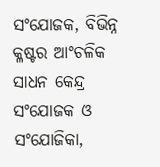ସଂଯୋଜକ, ବିଭିନ୍ନ କ୍ଳଷ୍ଟର ଆଂଚଳିକ ସାଧନ କେନ୍ଦ୍ର ସଂଯୋଜକ ଓ ସଂଯୋଜିକା,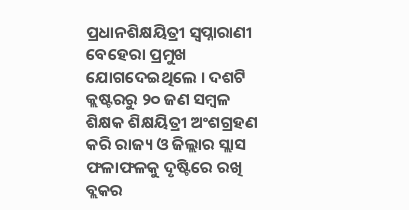ପ୍ରଧାନଶିକ୍ଷୟିତ୍ରୀ ସ୍ୱପ୍ନାରାଣୀ ବେହେରା ପ୍ରମୁଖ ଯୋଗଦେଇଥିଲେ । ଦଶଟି କ୍ଲଷ୍ଟରରୁ ୨୦ ଜଣ ସମ୍ବଳ ଶିକ୍ଷକ ଶିକ୍ଷୟିତ୍ରୀ ଅଂଶଗ୍ରହଣ କରି ରାଜ୍ୟ ଓ ଜିଲ୍ଲାର ସ୍ଲାସ ଫଳାଫଳକୁ ଦୃଷ୍ଟିରେ ରଖି ବ୍ଲକର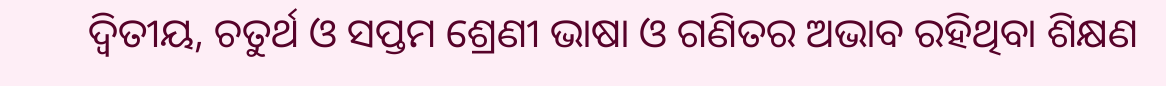ଦ୍ୱିତୀୟ, ଚତୁର୍ଥ ଓ ସପ୍ତମ ଶ୍ରେଣୀ ଭାଷା ଓ ଗଣିତର ଅଭାବ ରହିଥିବା ଶିକ୍ଷଣ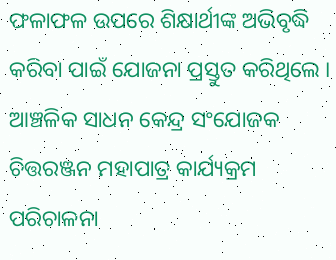ଫଳାଫଳ ଉପରେ ଶିକ୍ଷାର୍ଥୀଙ୍କ ଅଭିବୃଦ୍ଧି କରିବା ପାଇଁ ଯୋଜନା ପ୍ରସ୍ତୁତ କରିଥିଲେ । ଆଞ୍ଚଳିକ ସାଧନ କେନ୍ଦ୍ର ସଂଯୋଜକ ଚିତ୍ତରଞ୍ଜନ ମହାପାତ୍ର କାର୍ଯ୍ୟକ୍ରମ ପରିଚାଳନା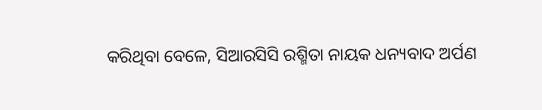କରିଥିବା ବେଳେ, ସିଆରସିସି ରଶ୍ମିତା ନାୟକ ଧନ୍ୟବାଦ ଅର୍ପଣ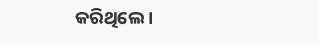କରିଥିଲେ ।